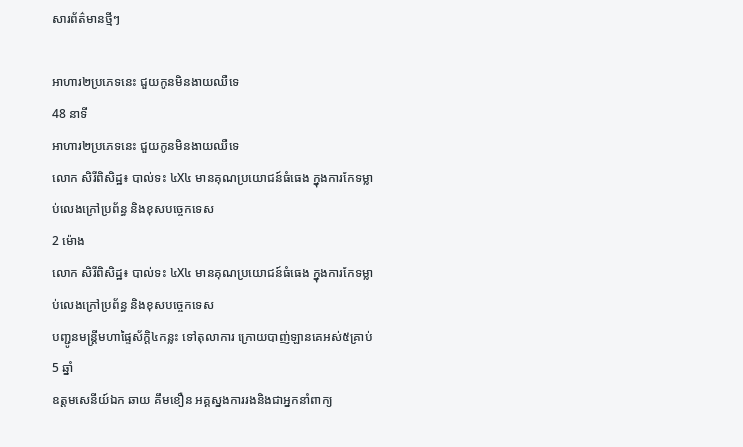សារព័ត៌មានថ្មីៗ

អាហារ២ប្រភេទនេះ ជួយកូនមិនងាយឈឺទេ
48 នាទី
អាហារ២ប្រភេទនេះ ជួយកូនមិនងាយឈឺទេ
លោក សិរីពិសិដ្ឋ៖ បាល់ទះ ៤X៤ មានគុណប្រយោជន៍ធំធេង ក្នុងការកែទម្លាប់លេងក្រៅប្រព័ន្ធ និងខុសបច្ចេកទេស
2 ម៉ោង
លោក សិរីពិសិដ្ឋ៖ បាល់ទះ ៤X៤ មានគុណប្រយោជន៍ធំធេង ក្នុងការកែទម្លាប់លេងក្រៅប្រព័ន្ធ និងខុសបច្ចេកទេស
បញ្ជូនមន្រ្តីមហាផ្ទៃស័ក្តិ៤កន្លះ ទៅតុលាការ ក្រោយបាញ់ឡានគេអស់៥គ្រាប់
5 ឆ្នាំ
ឧត្តមសេនីយ៍ឯក ឆាយ គឹមខឿន អគ្គស្នងការរងនិងជាអ្នកនាំពាក្យ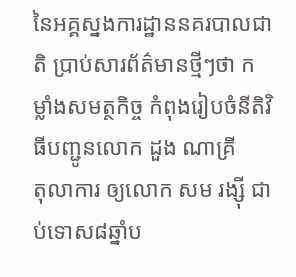នៃអគ្គស្នងការដ្ឋាននគរបាលជាតិ ប្រាប់សារព័ត៌មានថ្មីៗថា កម្លាំងសមត្ថកិច្ច កំពុងរៀបចំនីតិវិធីបញ្ជូនលោក ដួង ណាគ្រី
តុលាការ ឲ្យលោក សម រង្ស៊ី ជាប់ទោស៨ឆ្នាំប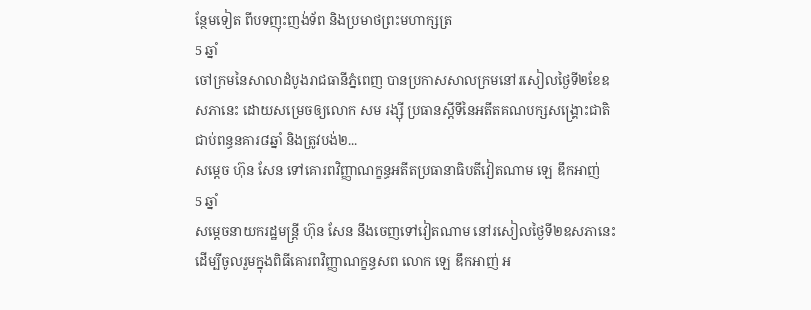ន្ថែមទៀត ពីបទញុះញង់ទ័ព និងប្រមាថព្រះមហាក្សត្រ
5 ឆ្នាំ
ចៅក្រមនៃសាលាដំបូងរាជធានីភ្នំពេញ បានប្រកាសសាលក្រមនៅរសៀលថ្ងៃទី២ខែឧសភានេះ ដោយសម្រេចឲ្យលោក សម រង្ស៊ី ប្រធានស្តីទីនៃអតីតគណបក្សសង្គ្រោះជាតិ ជាប់ពន្ធនគារ៨ឆ្នាំ និងត្រូវបង់២...
សម្តេច ហ៊ុន សែន ទៅគោរពវិញ្ញាណក្ខន្ធអតីតប្រធានាធិបតីវៀតណាម ឡេ ឌឹកអាញ់
5 ឆ្នាំ
សម្ដេចនាយករដ្ឋមន្ត្រី ហ៊ុន សែន នឹងចេញទៅវៀតណាម នៅរសៀលថ្ងៃទី២ឧសភានេះ  ដើម្បីចូលរួមក្នុងពិធីគោរពវិញ្ញាណក្ខន្ធសព លោក ឡេ ឌឹកអាញ់ អ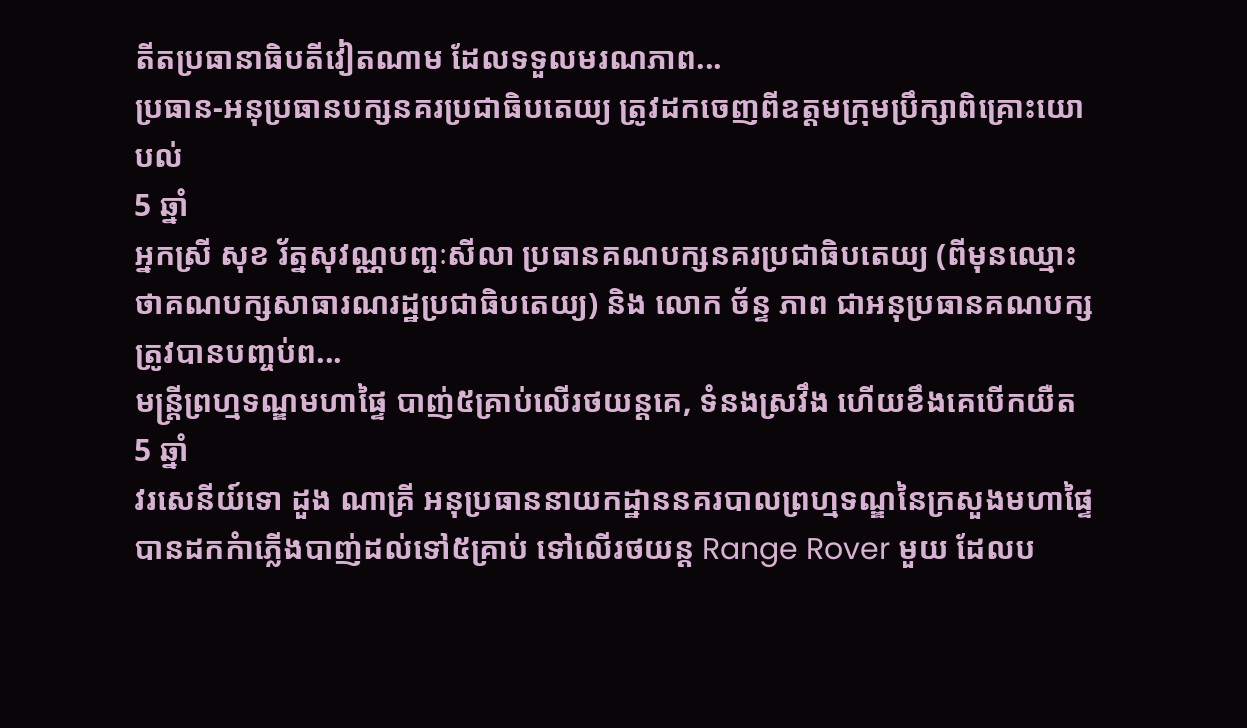តីតប្រធានាធិបតីវៀតណាម ដែលទទួលមរណភាព...
ប្រធាន-អនុប្រធានបក្សនគរប្រជាធិបតេយ្យ ត្រូវដកចេញពីឧត្តមក្រុមប្រឹក្សាពិគ្រោះយោបល់
5 ឆ្នាំ
អ្នកស្រី សុខ រ័ត្នសុវណ្ណបញ្ចៈសីលា ប្រធានគណបក្សនគរប្រជាធិបតេយ្យ (ពីមុនឈ្មោះថាគណបក្សសាធារណរដ្ឋប្រជាធិបតេយ្យ) និង លោក ច័ន្ទ ភាព ជាអនុប្រធានគណបក្ស ត្រូវបានបញ្ចប់ព...
មន្ត្រីព្រហ្មទណ្ឌមហាផ្ទៃ បាញ់៥គ្រាប់លើរថយន្តគេ, ទំនងស្រវឹង ហើយខឹងគេបើកយឺត
5 ឆ្នាំ
វរសេនីយ៍ទោ ដួង ណាគ្រី អនុប្រធាននាយកដ្ឋាននគរបាលព្រហ្មទណ្ឌនៃក្រសួងមហាផ្ទៃ បានដកកំាភ្លើងបាញ់ដល់ទៅ៥គ្រាប់ ទៅលើរថយន្ត Range Rover មួយ ដែលប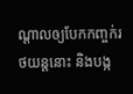ណ្តាលឲ្យបែកកញ្ចក់រថយន្តនោះ និងបង្ក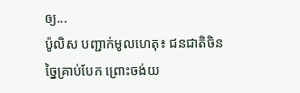ឲ្យ...
ប៉ូលិស បញ្ជាក់មូលហេតុ៖ ជនជាតិចិនច្នៃគ្រាប់បែក ព្រោះចង់យ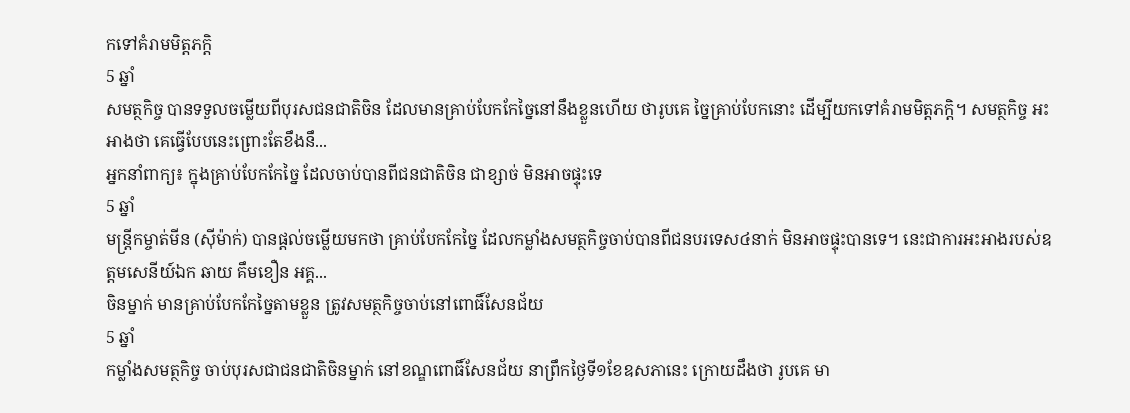កទៅគំរាមមិត្តភក្តិ
5 ឆ្នាំ
សមត្ថកិច្ច បានទទួលចម្លើយពីបុរសជនជាតិចិន ដែលមានគ្រាប់បែកកែច្នៃនៅនឹងខ្លួនហើយ ថារូបគេ ច្នៃគ្រាប់បែកនោះ ដើម្បីយកទៅគំរាមមិត្តភក្តិ។ សមត្ថកិច្ច អះអាងថា គេធ្វើបែបនេះព្រោះតែខឹងនឹ...
អ្នកនាំពាក្យ៖ ក្នុងគ្រាប់បែកកែច្នៃ ដែលចាប់បានពីជនជាតិចិន ជាខ្សាច់ មិនអាចផ្ទុះទេ
5 ឆ្នាំ
មន្រ្តីកម្ចាត់មីន (ស៊ីម៉ាក់) បានផ្តល់ចម្លើយមកថា គ្រាប់បែកកែច្នៃ ដែលកម្លាំងសមត្ថកិច្ចចាប់បានពីជនបរទេស៤នាក់ មិនអាចផ្ទុះបានទេ។ នេះជាការអះអាងរបស់ឧត្តមសេនីយ៍ឯក ឆាយ គឹមខឿន អគ្គ...
ចិនម្នាក់ មានគ្រាប់បែកកែច្នៃតាមខ្លួន ត្រូវសមត្ថកិច្ចចាប់នៅពោធិ៍សែនជ័យ
5 ឆ្នាំ
កម្លាំងសមត្ថកិច្ច ចាប់បុរសជាជនជាតិចិនម្នាក់ នៅខណ្ឌពោធិ៍សែនជ័យ នាព្រឹកថ្ងៃទី១ខែឧសភានេះ ក្រោយដឹងថា រូបគេ មា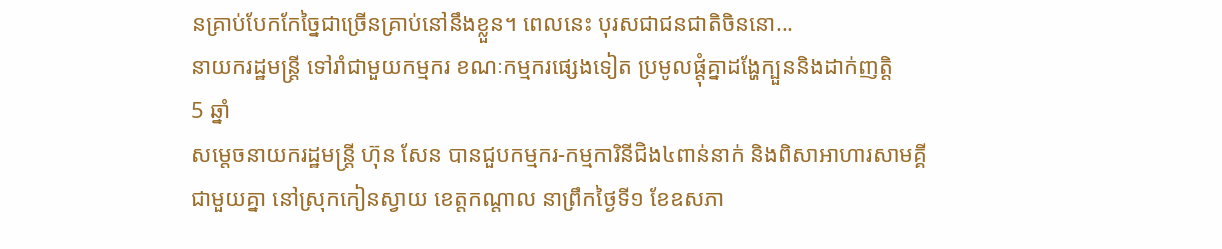នគ្រាប់បែកកែច្នៃជាច្រើនគ្រាប់នៅនឹងខ្លួន។ ពេលនេះ បុរសជាជនជាតិចិននោ...
នាយករដ្ឋមន្ត្រី ទៅរាំជាមួយកម្មករ ខណៈកម្មករផ្សេងទៀត ប្រមូលផ្តុំគ្នាដង្ហែក្បួននិងដាក់ញត្តិ
5 ឆ្នាំ
សម្តេចនាយករដ្ឋមន្រ្តី ហ៊ុន សែន បានជួបកម្មករ-កម្មការិនីជិង៤ពាន់នាក់ និងពិសាអាហារសាមគ្គីជាមួយគ្នា នៅស្រុកកៀនស្វាយ ខេត្តកណ្តាល នាព្រឹកថ្ងៃទី១ ខែឧសភា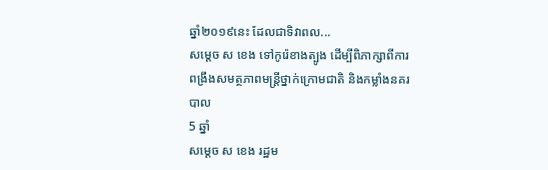ឆ្នាំ២០១៩នេះ ដែលជាទិវាពល...
សម្តេច ស ខេង ទៅកូរ៉េខាងត្បូង ដើម្បីពិភាក្សាពីការពង្រឹងសមត្ថភាពមន្រ្តីថ្នាក់ក្រោមជាតិ និងកម្លាំងនគរបាល
5 ឆ្នាំ
សម្តេច ស ខេង រដ្ឋម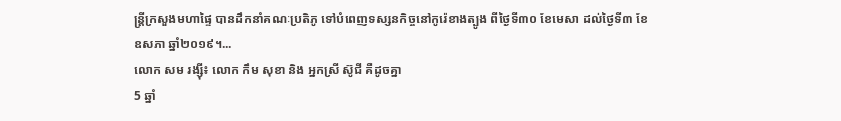ន្រ្តីក្រសួងមហាផ្ទៃ បានដឹកនាំគណៈប្រតិភូ ទៅបំពេញទស្សនកិច្ចនៅកូរ៉េខាងត្បូង ពីថ្ងៃទី៣០ ខែមេសា ដល់ថ្ងៃទី៣ ខែឧសភា ឆ្នាំ២០១៩។...
លោក សម រង្ស៊ី៖ លោក កឹម សុខា និង អ្នកស្រី ស៊ូជី គឺដូចគ្នា
5 ឆ្នាំ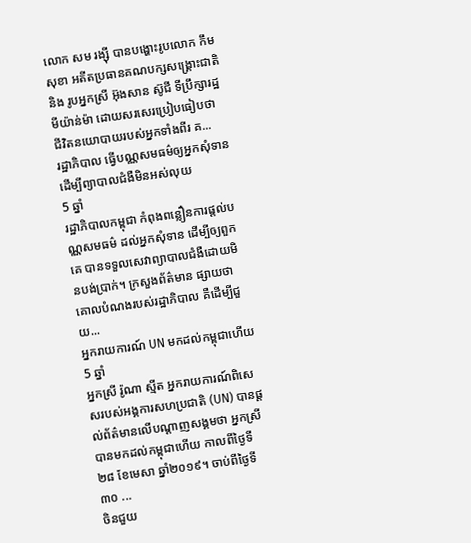លោក សម រង្ស៊ី បានបង្ហោះរូបលោក កឹម សុខា អតីតប្រធានគណបក្សសង្គ្រោះជាតិ និង រូបអ្នកស្រី អ៊ុងសាន ស៊ូជី ទីប្រឹក្សារដ្ឋមីយ៉ាន់ម៉ា ដោយសរសេរប្រៀបធៀបថា ជីវិតនយោបាយរបស់អ្នកទាំងពីរ គ...
រដ្ឋាភិបាល ធ្វើបណ្ណសមធម៌ឲ្យអ្នកសុំទាន ដើម្បីព្យាបាលជំងឺមិនអស់លុយ
5 ឆ្នាំ
រដ្ឋាភិបាលកម្ពុជា កំពុងពន្លឿនការផ្តល់បណ្ណសមធម៌ ដល់អ្នកសុំទាន ដើម្បីឲ្យពួកគេ បានទទួលសេវាព្យាបាលជំងឺដោយមិនបង់ប្រាក់។ ក្រសួងព័ត៌មាន ផ្សាយថា គោលបំណងរបស់រដ្ឋាភិបាល គឺដើម្បីជួយ...
អ្នករាយការណ៍ UN មកដល់កម្ពុជាហើយ
5 ឆ្នាំ
អ្នកស្រី រ៉ូណា ស្មីត អ្នករាយការណ៍ពិសេសរបស់អង្គការសហប្រជាតិ (UN) បានផ្តល់ព័ត៌មានលើបណ្តាញសង្គមថា អ្នកស្រី បានមកដល់កម្ពុជាហើយ កាលពីថ្ងៃទី២៨ ខែមេសា ឆ្នាំ២០១៩។ ចាប់ពីថ្ងៃទី៣០ ...
ចិនជួយ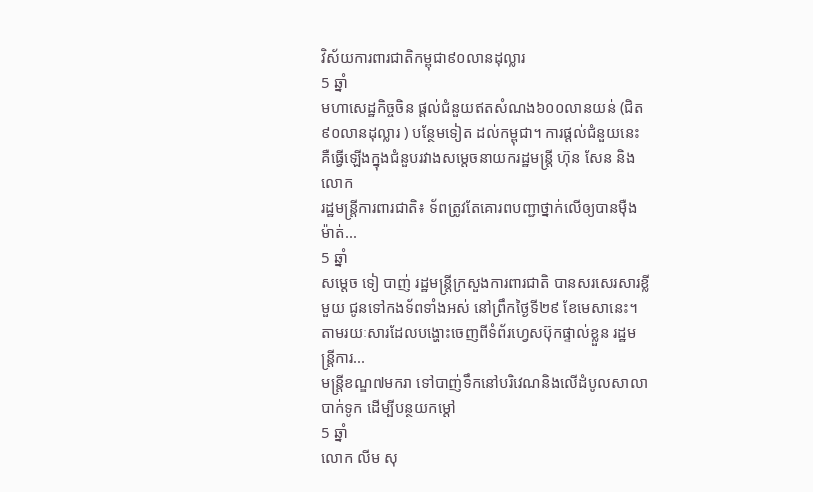វិស័យការពារជាតិកម្ពុជា៩០លានដុល្លារ
5 ឆ្នាំ
មហាសេដ្ឋកិច្ចចិន ផ្តល់ជំនួយឥតសំណង៦០០លានយន់ (ជិត៩០លានដុល្លារ ) បន្ថែមទៀត ដល់កម្ពុជា។ ការផ្តល់ជំនួយនេះ គឺធ្វើឡើងក្នុងជំនួបរវាងសម្តេចនាយករដ្ឋមន្រ្តី ហ៊ុន សែន និង លោក
រដ្ឋមន្រ្តីការពារជាតិ៖ ទ័ពត្រូវតែគោរពបញ្ជាថ្នាក់លើឲ្យបានម៉ឺងម៉ាត់...
5 ឆ្នាំ
សម្តេច ទៀ បាញ់ រដ្ឋមន្រ្តីក្រសួងការពារជាតិ បានសរសេរសារខ្លីមួយ ជូនទៅកងទ័ពទាំងអស់ នៅព្រឹកថ្ងៃទី២៩ ខែមេសានេះ។ តាមរយៈសារដែលបង្ហោះចេញពីទំព័រហ្វេសប៊ុកផ្ទាល់ខ្លួន រដ្ឋមន្រ្តីការ...
មន្រ្តីខណ្ឌ៧មករា ទៅបាញ់ទឹកនៅបរិវេណនិងលើដំបូលសាលាបាក់ទូក ដើម្បីបន្ថយកម្តៅ
5 ឆ្នាំ
លោក លីម សុ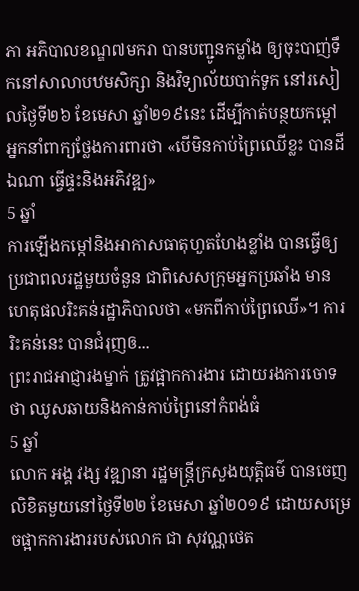ភា អភិបាលខណ្ឌ៧មករា បានបញ្ជូនកម្លាំង ឲ្យចុះបាញ់ទឹកនៅសាលាបឋមសិក្សា និងវិទ្យាល័យបាក់ទូក នៅរសៀលថ្ងៃទី២៦ ខែមេសា ឆ្នាំ២១៩នេះ ដើម្បីកាត់បន្ថយកម្ដៅ
អ្នកនាំពាក្យថ្លែងការពារថា «បើមិនកាប់ព្រៃឈើខ្លះ បានដីឯណា ធ្វើផ្ទះនិងអភិវឌ្ឍ»
5 ឆ្នាំ
ការឡើងកម្កៅនិងអាកាសធាតុហួតហែងខ្លាំង បានធ្វើឲ្យប្រជាពលរដ្ឋមួយចំនួន ជាពិសេសក្រុមអ្នកប្រឆាំង មានហេតុផលរិះគន់រដ្ឋាភិបាលថា «មកពីកាប់ព្រៃឈើ»។ ការរិះគន់នេះ បានជំរុញឲ...
ព្រះរាជអាជ្ញារងម្នាក់ ត្រូវផ្អាកការងារ ដោយរងការចោទថា ឈូសឆាយនិងកាន់កាប់ព្រៃនៅកំពង់ធំ
5 ឆ្នាំ
លោក អង្គ វង្ស វឌ្ឍានា រដ្ឋមន្ត្រីក្រសួងយុត្តិធម៌ បានចេញលិខិតមួយនៅថ្ងៃទី២២ ខែមេសា ឆ្នាំ២០១៩ ដោយសម្រេចផ្អាកការងាររបស់លោក ជា សុវណ្ណថេត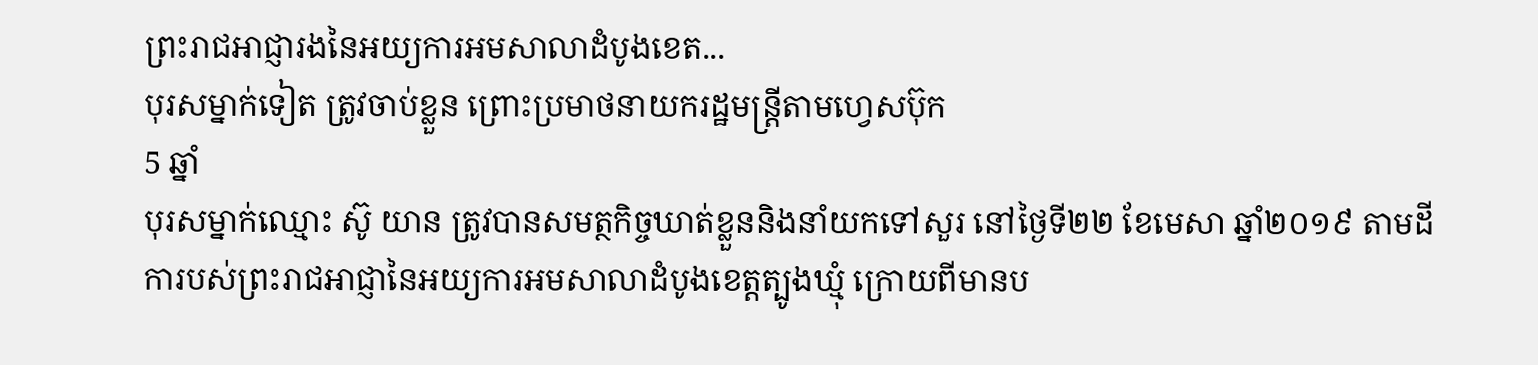ព្រះរាជអាជ្ញារងនៃអយ្យការអមសាលាដំបូងខេត...
បុរសម្នាក់ទៀត ត្រូវចាប់ខ្លួន ព្រោះប្រមាថនាយករដ្ឋមន្រ្តីតាមហ្វេសប៊ុក
5 ឆ្នាំ
បុរសម្នាក់ឈ្មោះ ស៊ូ យាន ត្រូវបានសមត្ថកិច្ចឃាត់ខ្លួននិងនាំយកទៅសួរ នៅថ្ងៃទី២២ ខែមេសា ឆ្នាំ២០១៩ តាមដីការបស់ព្រះរាជអាជ្ញានៃអយ្យការអមសាលាដំបូងខេត្តត្បូងឃ្មុំ ក្រោយពីមានប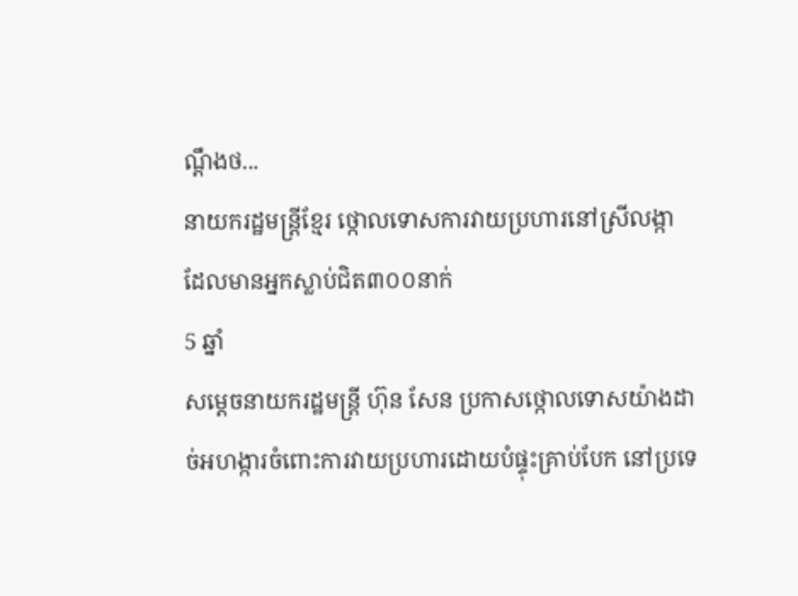ណ្តឹងថ...
នាយករដ្ឋមន្រ្តីខ្មែរ ថ្កោលទោសការវាយប្រហារនៅស្រីលង្កា ដែលមានអ្នកស្លាប់ជិត៣០០នាក់
5 ឆ្នាំ
សម្តេចនាយករដ្ឋមន្ត្រី ហ៊ុន សែន ប្រកាសថ្កោលទោសយ៉ាងដាច់អហង្ការចំពោះការវាយប្រហារដោយបំផ្ទុះគ្រាប់បែក នៅប្រទេ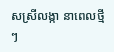សស្រីលង្កា នាពេលថ្មីៗ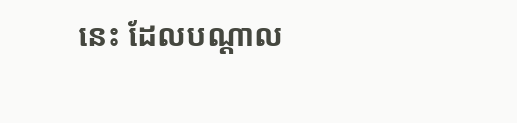នេះ ដែលបណ្តាល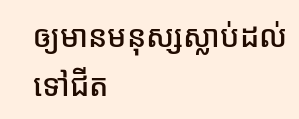ឲ្យមានមនុស្សស្លាប់ដល់ទៅជីត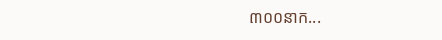៣០០នាក...